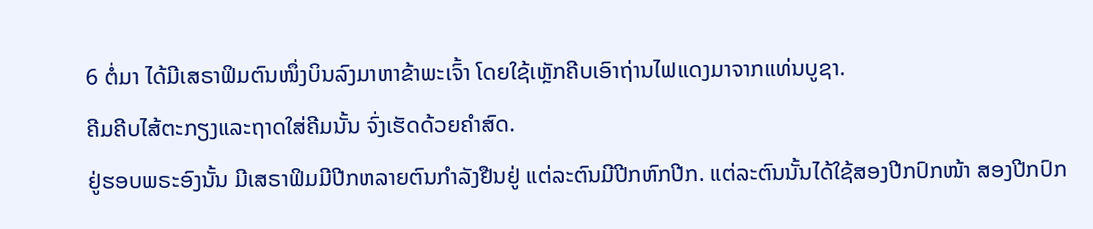6 ຕໍ່ມາ ໄດ້ມີເສຣາຟິມຕົນໜຶ່ງບິນລົງມາຫາຂ້າພະເຈົ້າ ໂດຍໃຊ້ເຫຼັກຄີບເອົາຖ່ານໄຟແດງມາຈາກແທ່ນບູຊາ.
ຄີມຄີບໄສ້ຕະກຽງແລະຖາດໃສ່ຄີມນັ້ນ ຈົ່ງເຮັດດ້ວຍຄຳສົດ.
ຢູ່ຮອບພຣະອົງນັ້ນ ມີເສຣາຟິມມີປີກຫລາຍຕົນກຳລັງຢືນຢູ່ ແຕ່ລະຕົນມີປີກຫົກປີກ. ແຕ່ລະຕົນນັ້ນໄດ້ໃຊ້ສອງປີກປົກໜ້າ ສອງປີກປົກ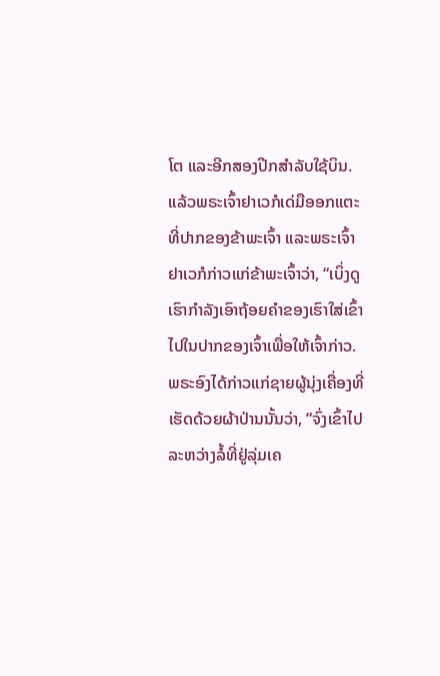ໂຕ ແລະອີກສອງປີກສຳລັບໃຊ້ບິນ.
ແລ້ວພຣະເຈົ້າຢາເວກໍເດ່ມືອອກແຕະທີ່ປາກຂອງຂ້າພະເຈົ້າ ແລະພຣະເຈົ້າຢາເວກໍກ່າວແກ່ຂ້າພະເຈົ້າວ່າ, “ເບິ່ງດູ ເຮົາກຳລັງເອົາຖ້ອຍຄຳຂອງເຮົາໃສ່ເຂົ້າໄປໃນປາກຂອງເຈົ້າເພື່ອໃຫ້ເຈົ້າກ່າວ.
ພຣະອົງໄດ້ກ່າວແກ່ຊາຍຜູ້ນຸ່ງເຄື່ອງທີ່ເຮັດດ້ວຍຜ້າປ່ານນັ້ນວ່າ, “ຈົ່ງເຂົ້າໄປລະຫວ່າງລໍ້ທີ່ຢູ່ລຸ່ມເຄ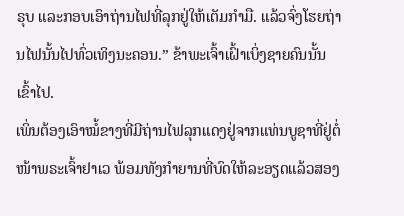ຣຸບ ແລະກອບເອົາຖ່ານໄຟທີ່ລຸກຢູ່ໃຫ້ເຕັມກຳມື. ແລ້ວຈົ່ງໂຮຍຖ່ານໄຟນັ້ນໄປທົ່ວເທິງນະຄອນ.” ຂ້າພະເຈົ້າເຝົ້າເບິ່ງຊາຍຄົນນັ້ນເຂົ້າໄປ.
ເພິ່ນຕ້ອງເອົາໝໍ້ຂາງທີ່ມີຖ່ານໄຟລຸກແດງຢູ່ຈາກແທ່ນບູຊາທີ່ຢູ່ຕໍ່ໜ້າພຣະເຈົ້າຢາເວ ພ້ອມທັງກຳຍານທີ່ບົດໃຫ້ລະອຽດແລ້ວສອງ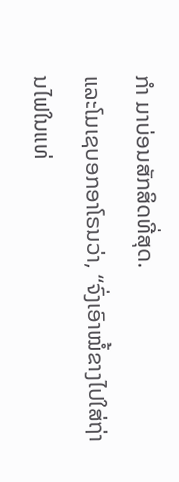ກຳ ມາບ່ອນສັກສິດທີ່ສຸດ.
ແລະໂມເຊບອກອາໂຣນວ່າ, “ຈົ່ງເອົາໝໍ້ຂາງໄປໃສ່ຖ່ານໄຟໃນແທ່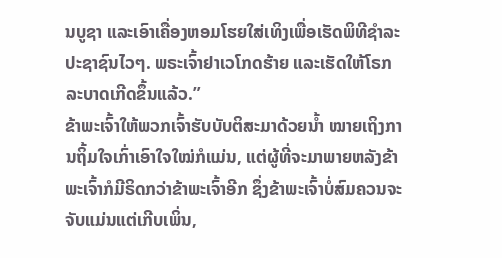ນບູຊາ ແລະເອົາເຄື່ອງຫອມໂຮຍໃສ່ເທິງເພື່ອເຮັດພິທີຊຳລະປະຊາຊົນໄວໆ. ພຣະເຈົ້າຢາເວໂກດຮ້າຍ ແລະເຮັດໃຫ້ໂຣກລະບາດເກີດຂຶ້ນແລ້ວ.”
ຂ້າພະເຈົ້າໃຫ້ພວກເຈົ້າຮັບບັບຕິສະມາດ້ວຍນໍ້າ ໝາຍເຖິງການຖິ້ມໃຈເກົ່າເອົາໃຈໃໝ່ກໍແມ່ນ, ແຕ່ຜູ້ທີ່ຈະມາພາຍຫລັງຂ້າພະເຈົ້າກໍມີຣິດກວ່າຂ້າພະເຈົ້າອີກ ຊຶ່ງຂ້າພະເຈົ້າບໍ່ສົມຄວນຈະຈັບແມ່ນແຕ່ເກີບເພິ່ນ,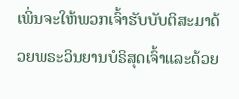ເພິ່ນຈະໃຫ້ພວກເຈົ້າຮັບບັບຕິສະມາດ້ວຍພຣະວິນຍານບໍຣິສຸດເຈົ້າແລະດ້ວຍ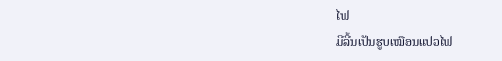ໄຟ
ມີລີ້ນເປັນຮູບເໝືອນແປວໄຟ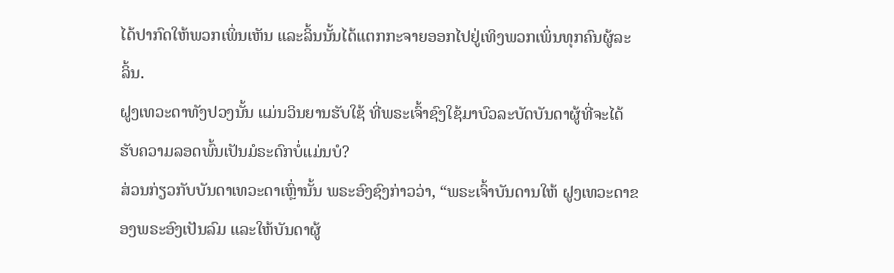ໄດ້ປາກົດໃຫ້ພວກເພິ່ນເຫັນ ແລະລິ້ນນັ້ນໄດ້ແຕກກະຈາຍອອກໄປຢູ່ເທິງພວກເພິ່ນທຸກຄົນຜູ້ລະລິ້ນ.
ຝູງເທວະດາທັງປວງນັ້ນ ແມ່ນວິນຍານຮັບໃຊ້ ທີ່ພຣະເຈົ້າຊົງໃຊ້ມາບົວລະບັດບັນດາຜູ້ທີ່ຈະໄດ້ຮັບຄວາມລອດພົ້ນເປັນມໍຣະດົກບໍ່ແມ່ນບໍ?
ສ່ວນກ່ຽວກັບບັນດາເທວະດາເຫຼົ່ານັ້ນ ພຣະອົງຊົງກ່າວວ່າ, “ພຣະເຈົ້າບັນດານໃຫ້ ຝູງເທວະດາຂອງພຣະອົງເປັນລົມ ແລະໃຫ້ບັນດາຜູ້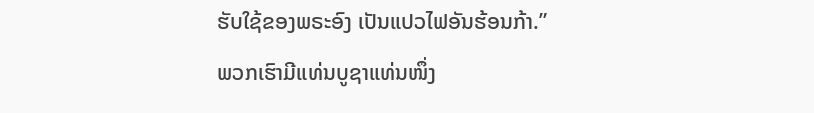ຮັບໃຊ້ຂອງພຣະອົງ ເປັນແປວໄຟອັນຮ້ອນກ້າ.”
ພວກເຮົາມີແທ່ນບູຊາແທ່ນໜຶ່ງ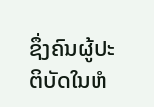ຊຶ່ງຄົນຜູ້ປະຕິບັດໃນຫໍ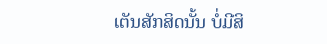ເຕັນສັກສິດນັ້ນ ບໍ່ມີສິ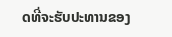ດທີ່ຈະຮັບປະທານຂອງ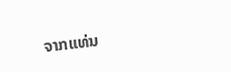ຈາກແທ່ນ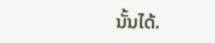ນັ້ນໄດ້.